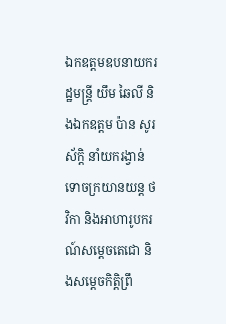ឯកឧត្តមឧបនាយករដ្ឋមន្ត្រី យឹម ឆៃលី និងឯកឧត្តម ប៉ាន សូរស័ក្តិ នាំយករង្វាន់ទោចក្រយានយន្ត ថវិកា និងអាហារូបករណ៍សម្តេចតេជោ និងសម្តេចកិត្តិព្រឹ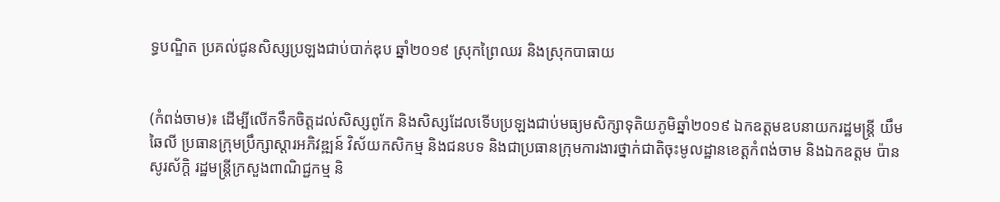ទ្ធបណ្ឌិត ប្រគល់ជូនសិស្សប្រឡងជាប់បាក់ឌុប ឆ្នាំ២០១៩ ស្រុកព្រៃឈរ និងស្រុកបាធាយ


(កំពង់ចាម)៖ ដើម្បីលើកទឹកចិត្តដល់សិស្សពូកែ និងសិស្សដែលទើបប្រឡងជាប់មធ្យមសិក្សាទុតិយភូមិឆ្នាំ២០១៩ ឯកឧត្តមឧបនាយករដ្ឋមន្ត្រី យឹម ឆៃលី ប្រធានក្រុមប្រឹក្សាស្តារអភិវឌ្ឍន៍ វិស័យកសិកម្ម និងជនបទ និងជាប្រធានក្រុមការងារថ្នាក់ជាតិចុះមូលដ្ឋានខេត្តកំពង់ចាម និងឯកឧត្តម ប៉ាន សូរស័ក្តិ រដ្ឋមន្ត្រីក្រសួងពាណិជ្ជកម្ម និ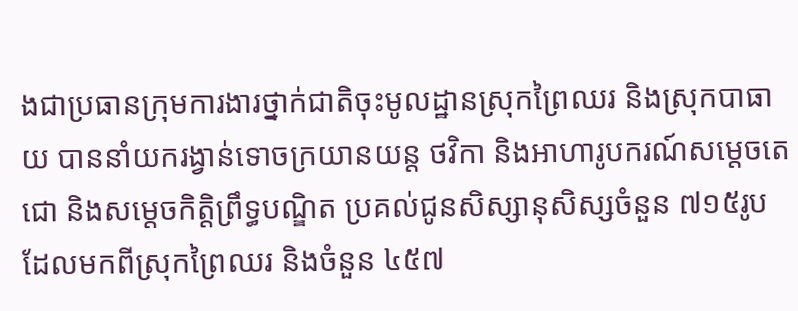ងជាប្រធានក្រុមការងារថ្នាក់ជាតិចុះមូលដ្ឋានស្រុកព្រៃឈរ និងស្រុកបាធាយ បាននាំយករង្វាន់ទោចក្រយានយន្ត ថវិកា និងអាហារូបករណ៍សម្តេចតេជោ និងសម្តេចកិត្តិព្រឹទ្ធបណ្ឌិត ប្រគល់ជូនសិស្សានុសិស្សចំនួន ៧១៥រូប ដែលមកពីស្រុកព្រៃឈរ និងចំនួន ៤៥៧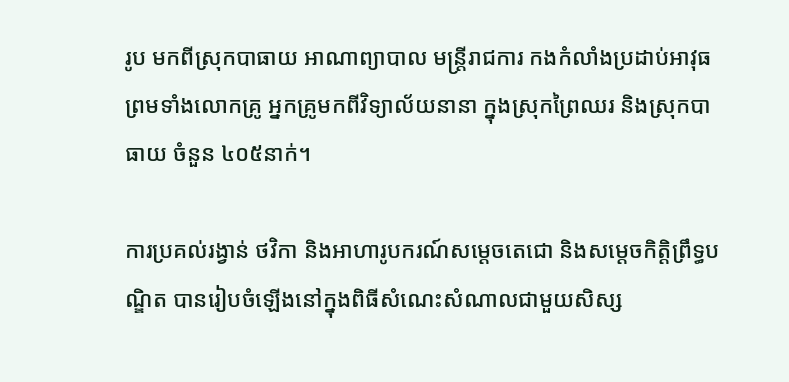រូប មកពីស្រុកបាធាយ អាណាព្យាបាល មន្ត្រីរាជការ កងកំលាំងប្រដាប់អាវុធ ព្រមទាំងលោកគ្រូ អ្នកគ្រូមកពីវិទ្យាល័យនានា ក្នុងស្រុកព្រៃឈរ និងស្រុកបាធាយ ចំនួន ៤០៥នាក់។

ការប្រគល់រង្វាន់ ថវិកា និងអាហារូបករណ៍សម្តេចតេជោ និងសម្តេចកិត្តិព្រឹទ្ធបណ្ឌិត បានរៀបចំឡើងនៅក្នុងពិធីសំណេះសំណាលជាមួយសិស្ស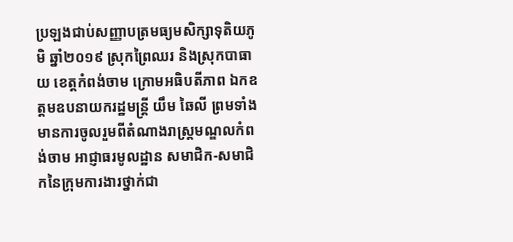ប្រឡងជាប់សញ្ញាបត្រមធ្យមសិក្សាទុតិយភូមិ ឆ្នាំ២០១៩ ស្រុកព្រៃឈរ និងស្រុកបាធាយ ខេត្តកំពង់ចាម ក្រោមអធិបតីភាព ឯកឧត្តមឧបនាយករដ្ឋមន្រ្តី យឹម ឆៃលី ព្រមទាំងមានការចូលរួមពីតំណាងរាស្រ្តមណ្ឌលកំពង់ចាម អាជ្ញាធរមូលដ្ឋាន សមាជិក-សមាជិកនៃក្រុមការងារថ្នាក់ជា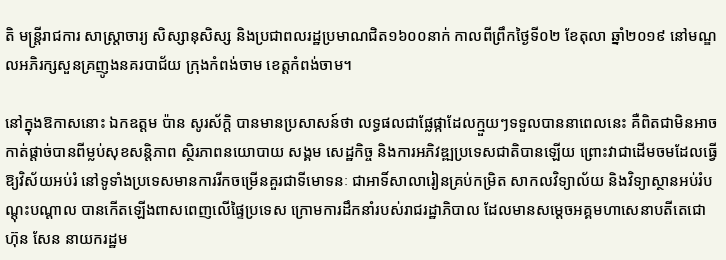តិ មន្ត្រីរាជការ សាស្ត្រាចារ្យ សិស្សានុសិស្ស និងប្រជាពលរដ្ឋប្រមាណជិត១៦០០នាក់ កាលពីព្រឹកថ្ងៃទី០២ ខែតុលា ឆ្នាំ២០១៩ នៅមណ្ឌលអភិរក្សសួនគ្រញូងនគរបាជ័យ ក្រុងកំពង់ចាម ខេត្តកំពង់ចាម។

នៅក្នុងឱកាសនោះ ឯកឧត្តម ប៉ាន សូរស័ក្តិ បានមានប្រសាសន៍ថា លទ្ធផលជាផ្លែផ្កាដែលក្មួយៗទទួលបាននាពេលនេះ គឺពិតជាមិនអាចកាត់ផ្តាច់បានពីម្លប់សុខសន្តិភាព ស្ថិរភាពនយោបាយ សង្គម សេដ្ឋកិច្ច និងការអភិវឌ្ឍប្រទេសជាតិបានឡើយ ព្រោះវាជាដើមចមដែលធ្វើឱ្យវិស័យអប់រំ នៅទូទាំងប្រទេសមានការរីកចម្រើនគួរជាទីមោទនៈ ជាអាទិ៍សាលារៀនគ្រប់កម្រិត សាកលវិទ្យាល័យ និងវិទ្យាស្ថានអប់រំបណ្តុះបណ្តាល បានកើតឡើងពាសពេញលើផ្ទៃប្រទេស ក្រោមការដឹកនាំរបស់រាជរដ្ឋាភិបាល ដែលមានសម្តេចអគ្គមហាសេនាបតីតេជោ ហ៊ុន សែន នាយករដ្ឋម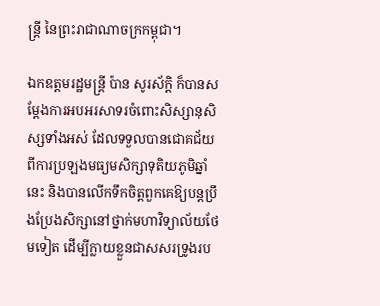ន្រ្តី នៃព្រះរាជាណាចក្រកម្ពុជា។

ឯកឧត្តមរដ្ឋមន្ត្រី ប៉ាន សូរស័ក្តិ ក៏បានសម្តែងការអបអរសាទរចំពោះសិស្សានុសិស្សទាំងអស់ ដែលទទួលបានជោគជ័យពីការប្រឡងមធ្យមសិក្សាទុតិយភូមិឆ្នាំនេះ និងបានលើកទឹកចិត្តពួកគេឱ្យបន្តប្រឹងប្រែងសិក្សានៅថ្នាក់មហាវិទ្យាល័យថែមទៀត ដើម្បីក្លាយខ្លួនជាសសរទ្រូងរប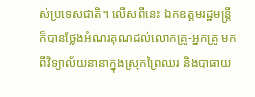ស់ប្រទេសជាតិ។ លើសពីនេះ ឯកឧត្តមរដ្ឋមន្ត្រី ក៏បានថ្លែងអំណរគុណដល់លោកគ្រូ-អ្នកគ្រូ មកពីវិទ្យាល័យនានាក្នុងស្រុកព្រៃឈរ និងបាធាយ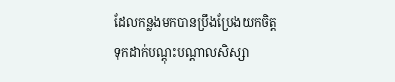ដែលកន្លងមកបានប្រឹងប្រែងយកចិត្តទុកដាក់បណ្តុះបណ្តាលសិស្សា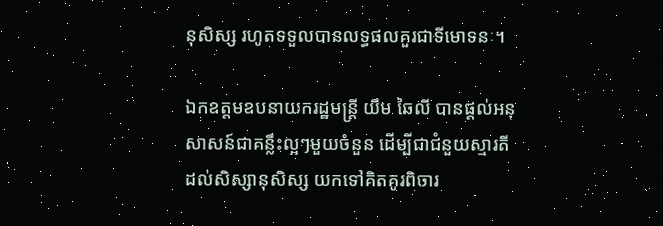នុសិស្ស រហូតទទួលបានលទ្ធផលគួរជាទីមោទនៈ។

ឯកឧត្តមឧបនាយករដ្ឋមន្ត្រី យឹម ឆៃលី បានផ្តល់អនុសាសន៍ជាគន្លឹះល្អៗមួយចំនួន ដើម្បីជាជំនួយស្មារតីដល់សិស្សានុសិស្ស យកទៅគិតគូរពិចារ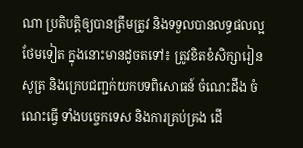ណា ប្រតិបត្តិឲ្យបានត្រឹមត្រូវ និងទទួលបានលទ្ធផលល្អថែមទៀត ក្នុងនោះមានដូចតទៅ៖ ត្រូវខិតខំសិក្សារៀនសូត្រ និងក្រេបជញ្ជក់យកបទពិសោធន៍ ចំណេះដឹង ចំណេះធ្វើ ទាំងបច្ចេកទេស និងការគ្រប់គ្រង ដើ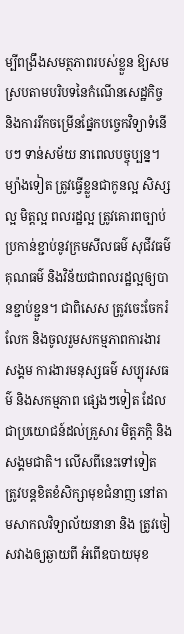ម្បីពង្រឹងសមត្ថភាពរបស់ខ្លួន ឱ្យសមស្របតាមបរិបទនៃកំណើនសេដ្ឋកិច្ច និងការរីកចម្រើនផ្នែកបច្ចេកវិទ្យាទំនើបៗ ទាន់សម័យ នាពេលបច្ចុប្បន្ន។ ម្យ៉ាងទៀត ត្រូវធ្វើខ្លួនជាកូនល្អ សិស្សល្អ មិត្តល្អ ពលរដ្ឋល្អ ត្រូវគោរពច្បាប់ ប្រកាន់ខ្ជាប់នូវក្រមសីលធម៌ សុជីវធម៌ គុណធម៌ និងវិន័យជាពលរដ្ឋល្អឲ្យបានខ្ជាប់ខ្ជួន។ ជាពិសេស ត្រូវចេះចែករំលែក និងចូលរួមសកម្មភាពការងារសង្គម ការងារមនុស្សធម៌ សប្បុរសធម៌ និងសកម្មភាព ផ្សេងៗទៀត ដែលជាប្រយោជន៍ដល់គ្រួសារ មិត្តភក្តិ និងសង្គមជាតិ។ លើសពីនេះទៅទៀត ត្រូវបន្តខិតខំសិក្សាមុខជំនាញ នៅតាមសាកលវិទ្យាល័យនានា និង ត្រូវចៀសវាងឲ្យឆ្ងាយពី អំពើឧបាយមុខ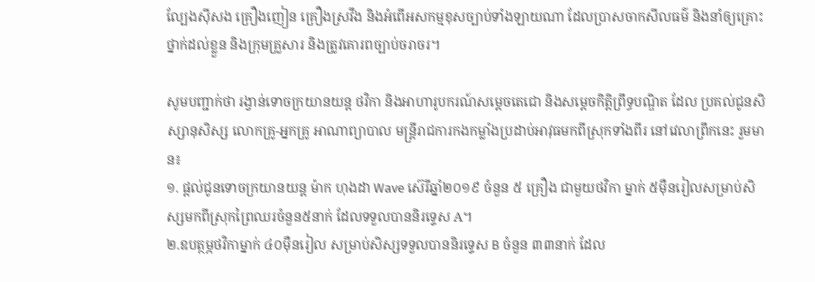ល្បែងស៊ីសង គ្រឿងញៀន គ្រឿងស្រវឹង និងអំពើអសកម្មខុសច្បាប់ទាំងឡាយណា ដែលប្រាសចាកសីលធម៌ និងនាំឲ្យគ្រោះថ្នាក់ដល់ខ្លួន និងក្រុមគ្រួសារ និងត្រូវគោរពច្បាប់ចរាចរ។

សូមបញ្ជាក់ថា រង្វាន់ទោចក្រយានយន្ត ថវិកា និងអាហារូបករណ៍សម្តេចតេជោ និងសម្តេចកិត្តិព្រឹទ្ធបណ្ឌិត ដែល ប្រគល់ជូនសិស្សានុសិស្ស លោកគ្រូ-អ្នកគ្រូ អាណាព្យាបាល មន្រ្តីរាជការកងកម្លាំងប្រដាប់អាវុធមកពីស្រុកទាំងពីរ នៅវេលាព្រឹកនេះ រួមមាន៖
១. ផ្តល់ជូនទោចក្រយានយន្ត ម៉ាក ហុងដា Wave ស៊េរីឆ្នាំ២០១៩ ចំនួន ៥ គ្រឿង ជាមួយថវិកា ម្នាក់ ៥ម៉ឺនរៀលសម្រាប់សិស្សមកពីស្រុកព្រៃឈរចំនួន៥នាក់ ដែលទទួលបាននិរទ្ទេស A។
២.ឧបត្ថម្ភថវិកាម្នាក់ ៤០ម៉ឺនរៀល សម្រាប់សិស្សទទួលបាននិរទ្ទេស B ចំនួន ៣៣នាក់ ដែល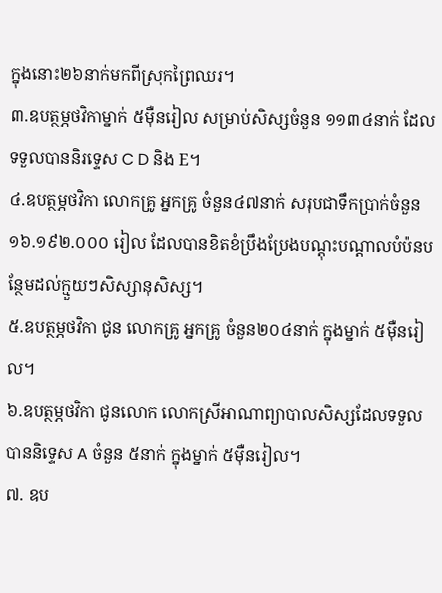ក្នុងនោះ២៦នាក់មកពីស្រុកព្រៃឈរ។
៣.ឧបត្ថម្ភថវិកាម្នាក់ ៥ម៉ឺនរៀល សម្រាប់សិស្សចំនួន ១១៣៤នាក់ ដែលទទួលបាននិរទ្ទេស C D និង E។
៤.ឧបត្ថម្ភថវិកា លោកគ្រូ អ្នកគ្រូ ចំនួន៤៧នាក់ សរុបជាទឹកប្រាក់ចំនួន១៦.១៩២.០០០ រៀល ដែលបានខិតខំប្រឹងប្រែងបណ្តុះបណ្តាលបំប៉នបន្ថែមដល់ក្មួយៗសិស្សានុសិស្ស។
៥.ឧបត្ថម្ភថវិកា ជូន លោកគ្រូ អ្នកគ្រូ ចំនួន២០៤នាក់ ក្នុងម្នាក់ ៥ម៉ឺនរៀល។
៦.ឧបត្ថម្ភថវិកា ជូនលោក លោកស្រីអាណាព្យាបាលសិស្សដែលទទួលបាននិទ្ទេស A ចំនួន ៥នាក់ ក្នុងម្នាក់ ៥ម៉ឺនរៀល។
៧. ឧប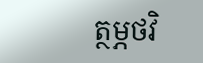ត្ថម្ភថវិ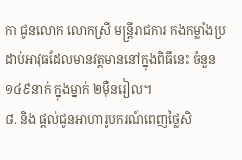កា ជូនលោក លោកស្រី មន្រ្តីរាជការ កងកម្លាំងប្រដាប់អាវុធដែលមានវត្តមាននៅក្នុងពិធីនេះ ចំនួន ១៤៩នាក់ ក្នុងម្នាក់ ២ម៉ឺនរៀល។
៨. និង ផ្តល់ជូនអាហារូបករណ៍ពេញថ្លៃសិ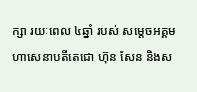ក្សា រយៈពេល ៤ឆ្នាំ របស់ សម្តេចអគ្គមហាសេនាបតីតេជោ ហ៊ុន សែន និងស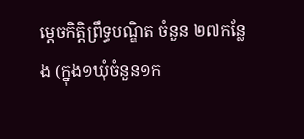ម្តេចកិត្តិព្រឹទ្ធបណ្ឌិត ចំនួន ២៧កន្លែង (ក្នុង១ឃុំចំនួន១ក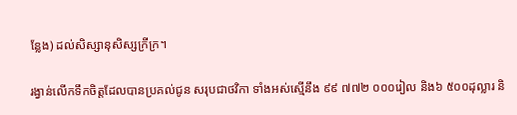ន្លែង) ដល់សិស្សានុសិស្សក្រីក្រ។

រង្វាន់លើកទឹកចិត្តដែលបានប្រគល់ជូន សរុបជាថវិកា ទាំងអស់ស្មើនឹង ៩៩ ៧៧២ ០០០រៀល និង៦ ៥០០ដុល្លារ និ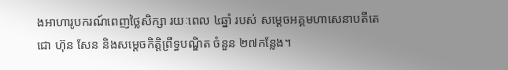ងអាហារូបករណ៍ពេញថ្លៃសិក្សា រយៈពេល ៤ឆ្នាំ របស់ សម្តេចអគ្គមហាសេនាបតីតេជោ ហ៊ុន សែន និងសម្តេចកិត្តិព្រឹទ្ធបណ្ឌិត ចំនួន ២៧កន្លែង។